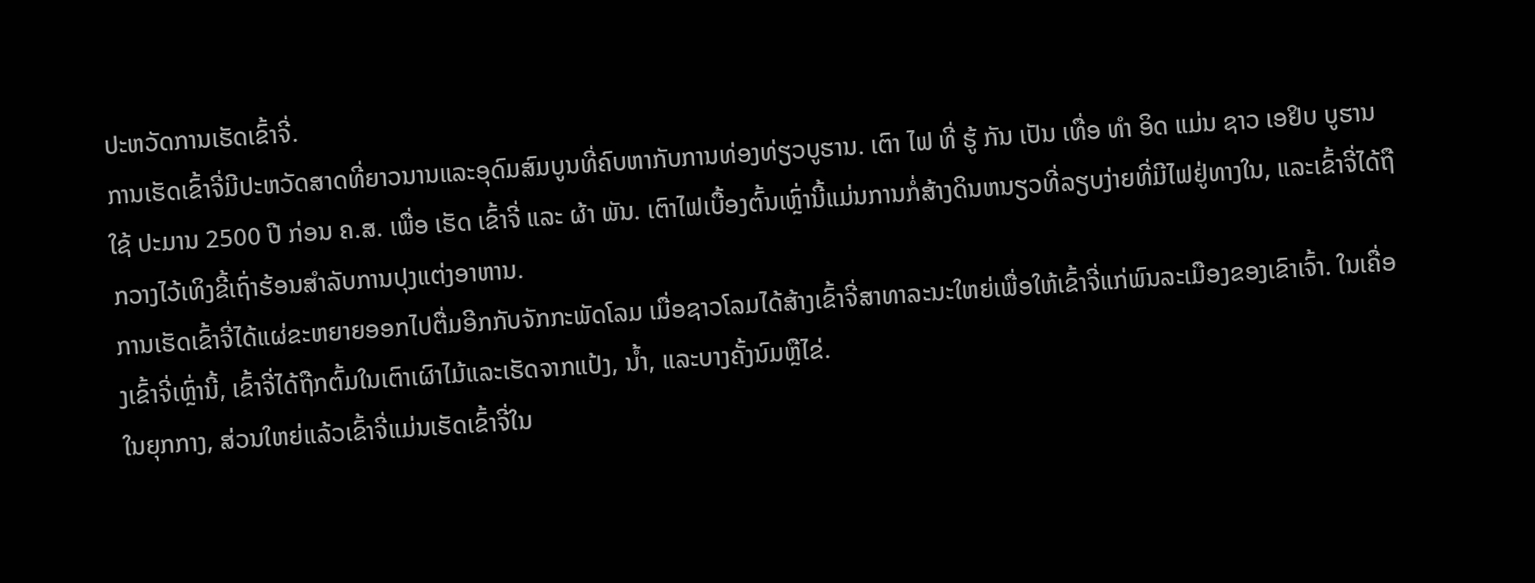ປະຫວັດການເຮັດເຂົ້າຈີ່.
ການເຮັດເຂົ້າຈີ່ມີປະຫວັດສາດທີ່ຍາວນານແລະອຸດົມສົມບູນທີ່ຄົບຫາກັບການທ່ອງທ່ຽວບູຮານ. ເຕົາ ໄຟ ທີ່ ຮູ້ ກັນ ເປັນ ເທື່ອ ທໍາ ອິດ ແມ່ນ ຊາວ ເອຢິບ ບູຮານ ໃຊ້ ປະມານ 2500 ປີ ກ່ອນ ຄ.ສ. ເພື່ອ ເຮັດ ເຂົ້າຈີ່ ແລະ ຜ້າ ພັນ. ເຕົາໄຟເບື້ອງຕົ້ນເຫຼົ່ານີ້ແມ່ນການກໍ່ສ້າງດິນຫນຽວທີ່ລຽບງ່າຍທີ່ມີໄຟຢູ່ທາງໃນ, ແລະເຂົ້າຈີ່ໄດ້ຖືກວາງໄວ້ເທິງຂີ້ເຖົ່າຮ້ອນສໍາລັບການປຸງແຕ່ງອາຫານ.
ການເຮັດເຂົ້າຈີ່ໄດ້ແຜ່ຂະຫຍາຍອອກໄປຕື່ມອີກກັບຈັກກະພັດໂລມ ເມື່ອຊາວໂລມໄດ້ສ້າງເຂົ້າຈີ່ສາທາລະນະໃຫຍ່ເພື່ອໃຫ້ເຂົ້າຈີ່ແກ່ພົນລະເມືອງຂອງເຂົາເຈົ້າ. ໃນເຄື່ອງເຂົ້າຈີ່ເຫຼົ່ານີ້, ເຂົ້າຈີ່ໄດ້ຖືກຕົ້ມໃນເຕົາເຜົາໄມ້ແລະເຮັດຈາກແປ້ງ, ນ້ຳ, ແລະບາງຄັ້ງນົມຫຼືໄຂ່.
ໃນຍຸກກາງ, ສ່ວນໃຫຍ່ແລ້ວເຂົ້າຈີ່ແມ່ນເຮັດເຂົ້າຈີ່ໃນ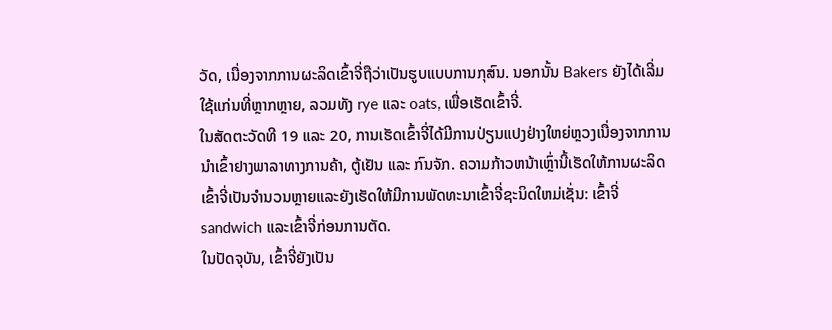ວັດ, ເນື່ອງຈາກການຜະລິດເຂົ້າຈີ່ຖືວ່າເປັນຮູບແບບການກຸສົນ. ນອກນັ້ນ Bakers ຍັງໄດ້ເລີ່ມໃຊ້ແກ່ນທີ່ຫຼາກຫຼາຍ, ລວມທັງ rye ແລະ oats, ເພື່ອເຮັດເຂົ້າຈີ່.
ໃນສັດຕະວັດທີ 19 ແລະ 20, ການເຮັດເຂົ້າຈີ່ໄດ້ມີການປ່ຽນແປງຢ່າງໃຫຍ່ຫຼວງເນື່ອງຈາກການນໍາເຂົ້າຢາງພາລາທາງການຄ້າ, ຕູ້ເຢັນ ແລະ ກົນຈັກ. ຄວາມກ້າວຫນ້າເຫຼົ່ານີ້ເຮັດໃຫ້ການຜະລິດເຂົ້າຈີ່ເປັນຈໍານວນຫຼາຍແລະຍັງເຮັດໃຫ້ມີການພັດທະນາເຂົ້າຈີ່ຊະນິດໃຫມ່ເຊັ່ນ: ເຂົ້າຈີ່sandwich ແລະເຂົ້າຈີ່ກ່ອນການຕັດ.
ໃນປັດຈຸບັນ, ເຂົ້າຈີ່ຍັງເປັນ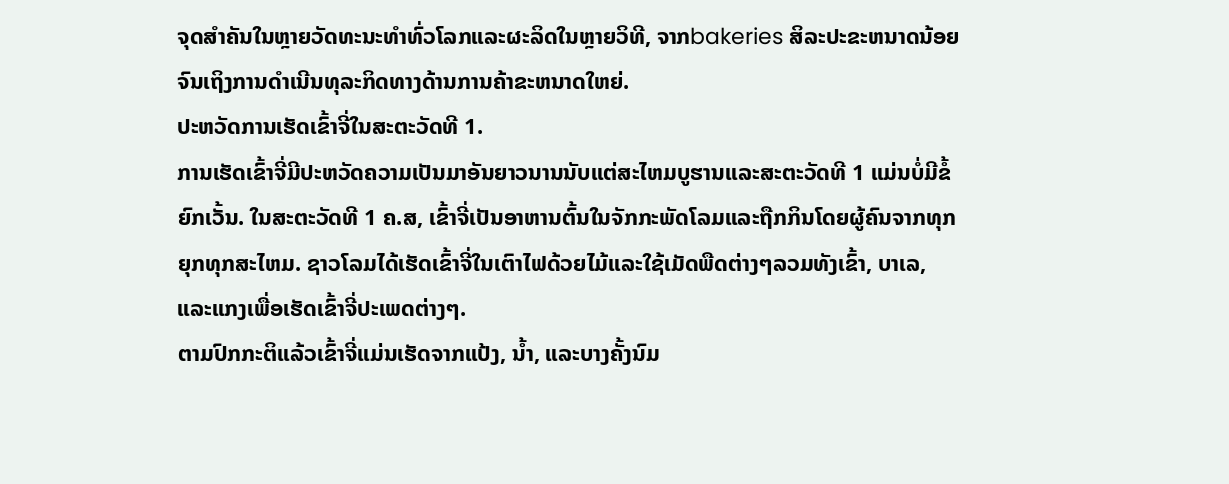ຈຸດສໍາຄັນໃນຫຼາຍວັດທະນະທໍາທົ່ວໂລກແລະຜະລິດໃນຫຼາຍວິທີ, ຈາກbakeries ສິລະປະຂະຫນາດນ້ອຍຈົນເຖິງການດໍາເນີນທຸລະກິດທາງດ້ານການຄ້າຂະຫນາດໃຫຍ່.
ປະຫວັດການເຮັດເຂົ້າຈີ່ໃນສະຕະວັດທີ 1.
ການເຮັດເຂົ້າຈີ່ມີປະຫວັດຄວາມເປັນມາອັນຍາວນານນັບແຕ່ສະໄຫມບູຮານແລະສະຕະວັດທີ 1 ແມ່ນບໍ່ມີຂໍ້ຍົກເວັ້ນ. ໃນສະຕະວັດທີ 1 ຄ.ສ, ເຂົ້າຈີ່ເປັນອາຫານຕົ້ນໃນຈັກກະພັດໂລມແລະຖືກກິນໂດຍຜູ້ຄົນຈາກທຸກຍຸກທຸກສະໄຫມ. ຊາວໂລມໄດ້ເຮັດເຂົ້າຈີ່ໃນເຕົາໄຟດ້ວຍໄມ້ແລະໃຊ້ເມັດພືດຕ່າງໆລວມທັງເຂົ້າ, ບາເລ, ແລະແກງເພື່ອເຮັດເຂົ້າຈີ່ປະເພດຕ່າງໆ.
ຕາມປົກກະຕິແລ້ວເຂົ້າຈີ່ແມ່ນເຮັດຈາກແປ້ງ, ນ້ຳ, ແລະບາງຄັ້ງນົມ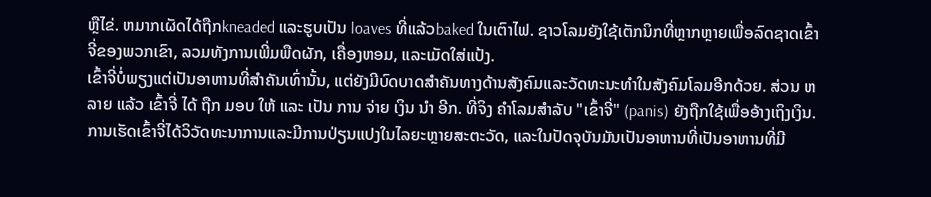ຫຼືໄຂ່. ຫມາກເຜັດໄດ້ຖືກkneaded ແລະຮູບເປັນ loaves ທີ່ແລ້ວbaked ໃນເຕົາໄຟ. ຊາວໂລມຍັງໃຊ້ເຕັກນິກທີ່ຫຼາກຫຼາຍເພື່ອລົດຊາດເຂົ້າຈີ່ຂອງພວກເຂົາ, ລວມທັງການເພີ່ມພືດຜັກ, ເຄື່ອງຫອມ, ແລະເມັດໃສ່ແປ້ງ.
ເຂົ້າຈີ່ບໍ່ພຽງແຕ່ເປັນອາຫານທີ່ສໍາຄັນເທົ່ານັ້ນ, ແຕ່ຍັງມີບົດບາດສໍາຄັນທາງດ້ານສັງຄົມແລະວັດທະນະທໍາໃນສັງຄົມໂລມອີກດ້ວຍ. ສ່ວນ ຫລາຍ ແລ້ວ ເຂົ້າຈີ່ ໄດ້ ຖືກ ມອບ ໃຫ້ ແລະ ເປັນ ການ ຈ່າຍ ເງິນ ນໍາ ອີກ. ທີ່ຈິງ ຄໍາໂລມສໍາລັບ "ເຂົ້າຈີ່" (panis) ຍັງຖືກໃຊ້ເພື່ອອ້າງເຖິງເງິນ.
ການເຮັດເຂົ້າຈີ່ໄດ້ວິວັດທະນາການແລະມີການປ່ຽນແປງໃນໄລຍະຫຼາຍສະຕະວັດ, ແລະໃນປັດຈຸບັນມັນເປັນອາຫານທີ່ເປັນອາຫານທີ່ມີ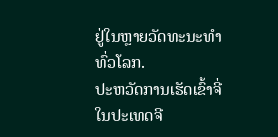ຢູ່ໃນຫຼາຍວັດທະນະທໍາທົ່ວໂລກ.
ປະຫວັດການເຮັດເຂົ້າຈີ່ໃນປະເທດຈີ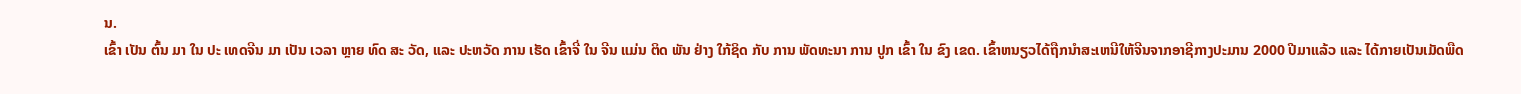ນ.
ເຂົ້າ ເປັນ ຕົ້ນ ມາ ໃນ ປະ ເທດຈີນ ມາ ເປັນ ເວລາ ຫຼາຍ ທົດ ສະ ວັດ, ແລະ ປະຫວັດ ການ ເຮັດ ເຂົ້າຈີ່ ໃນ ຈີນ ແມ່ນ ຕິດ ພັນ ຢ່າງ ໃກ້ຊິດ ກັບ ການ ພັດທະນາ ການ ປູກ ເຂົ້າ ໃນ ຂົງ ເຂດ. ເຂົ້າຫນຽວໄດ້ຖືກນໍາສະເຫນີໃຫ້ຈີນຈາກອາຊີກາງປະມານ 2000 ປີມາແລ້ວ ແລະ ໄດ້ກາຍເປັນເມັດພືດ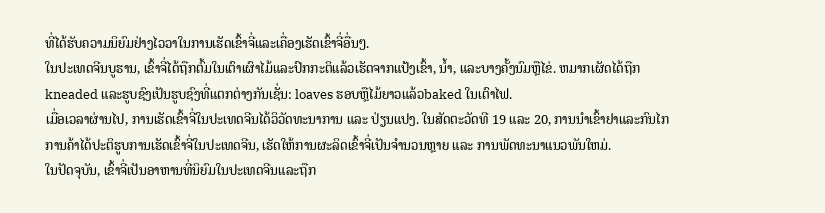ທີ່ໄດ້ຮັບຄວາມນິຍົມຢ່າງໄວວາໃນການເຮັດເຂົ້າຈີ່ແລະເຄື່ອງເຮັດເຂົ້າຈີ່ອື່ນໆ.
ໃນປະເທດຈີນບູຮານ, ເຂົ້າຈີ່ໄດ້ຖືກຕົ້ມໃນເຕົາເຜົາໄມ້ແລະປົກກະຕິແລ້ວເຮັດຈາກແປ້ງເຂົ້າ, ນ້ຳ, ແລະບາງຄັ້ງນົມຫຼືໄຂ່. ຫມາກເຜັດໄດ້ຖືກkneaded ແລະຮູບຊົງເປັນຮູບຊົງທີ່ແຕກຕ່າງກັນເຊັ່ນ: loaves ຮອບຫຼືໄມ້ຍາວແລ້ວbaked ໃນເຕົາໄຟ.
ເມື່ອເວລາຜ່ານໄປ, ການເຮັດເຂົ້າຈີ່ໃນປະເທດຈີນໄດ້ວິວັດທະນາການ ແລະ ປ່ຽນແປງ. ໃນສັດຕະວັດທີ 19 ແລະ 20, ການນໍາເຂົ້າຢາແລະກົນໄກການຄ້າໄດ້ປະຕິຮູບການເຮັດເຂົ້າຈີ່ໃນປະເທດຈີນ, ເຮັດໃຫ້ການຜະລິດເຂົ້າຈີ່ເປັນຈໍານວນຫຼາຍ ແລະ ການພັດທະນາແນວພັນໃຫມ່.
ໃນປັດຈຸບັນ, ເຂົ້າຈີ່ເປັນອາຫານທີ່ນິຍົມໃນປະເທດຈີນແລະຖືກ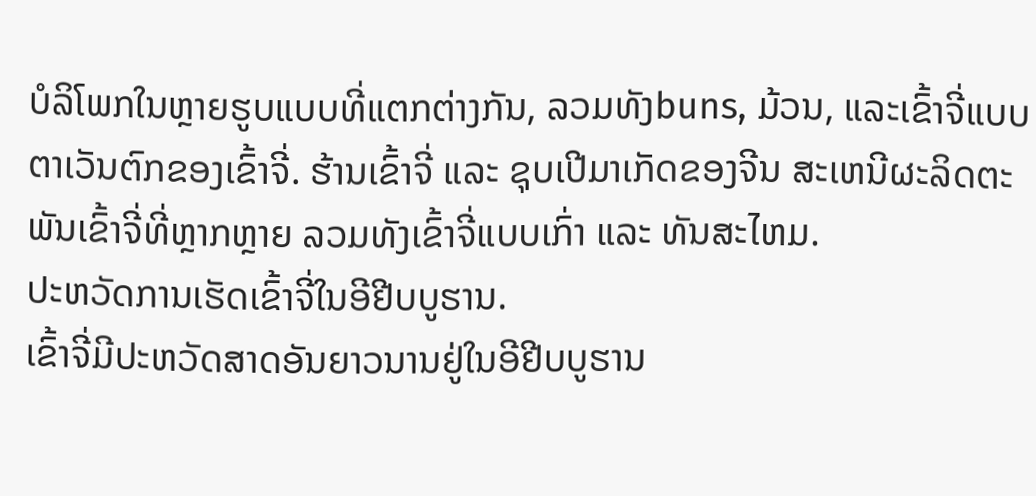ບໍລິໂພກໃນຫຼາຍຮູບແບບທີ່ແຕກຕ່າງກັນ, ລວມທັງbuns, ມ້ວນ, ແລະເຂົ້າຈີ່ແບບຕາເວັນຕົກຂອງເຂົ້າຈີ່. ຮ້ານເຂົ້າຈີ່ ແລະ ຊຸບເປີມາເກັດຂອງຈີນ ສະເຫນີຜະລິດຕະພັນເຂົ້າຈີ່ທີ່ຫຼາກຫຼາຍ ລວມທັງເຂົ້າຈີ່ແບບເກົ່າ ແລະ ທັນສະໄຫມ.
ປະຫວັດການເຮັດເຂົ້າຈີ່ໃນອີຢີບບູຮານ.
ເຂົ້າຈີ່ມີປະຫວັດສາດອັນຍາວນານຢູ່ໃນອີຢີບບູຮານ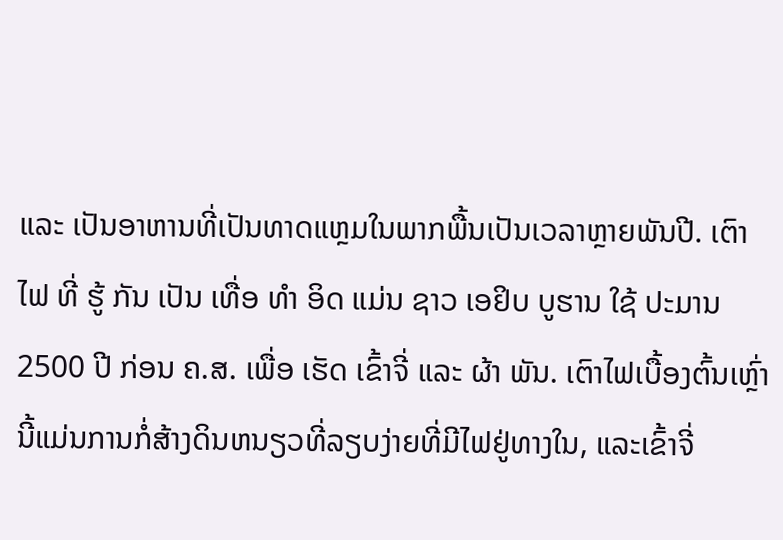ແລະ ເປັນອາຫານທີ່ເປັນທາດແຫຼມໃນພາກພື້ນເປັນເວລາຫຼາຍພັນປີ. ເຕົາ ໄຟ ທີ່ ຮູ້ ກັນ ເປັນ ເທື່ອ ທໍາ ອິດ ແມ່ນ ຊາວ ເອຢິບ ບູຮານ ໃຊ້ ປະມານ 2500 ປີ ກ່ອນ ຄ.ສ. ເພື່ອ ເຮັດ ເຂົ້າຈີ່ ແລະ ຜ້າ ພັນ. ເຕົາໄຟເບື້ອງຕົ້ນເຫຼົ່ານີ້ແມ່ນການກໍ່ສ້າງດິນຫນຽວທີ່ລຽບງ່າຍທີ່ມີໄຟຢູ່ທາງໃນ, ແລະເຂົ້າຈີ່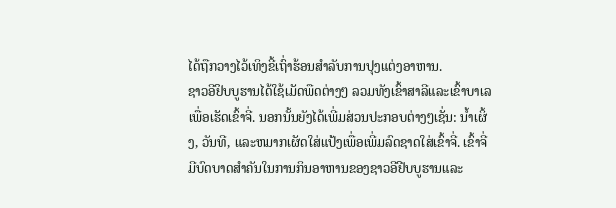ໄດ້ຖືກວາງໄວ້ເທິງຂີ້ເຖົ່າຮ້ອນສໍາລັບການປຸງແຕ່ງອາຫານ.
ຊາວອີຢິບບູຮານໄດ້ໃຊ້ເມັດພືດຕ່າງໆ ລວມທັງເຂົ້າສາລີແລະເຂົ້າບາເລເພື່ອເຮັດເຂົ້າຈີ່. ນອກນັ້ນຍັງໄດ້ເພີ່ມສ່ວນປະກອບຕ່າງໆເຊັ່ນ: ນ້ຳເຜິ້ງ, ວັນທີ, ແລະຫມາກເຜັດໃສ່ແປ້ງເພື່ອເພີ່ມລົດຊາດໃສ່ເຂົ້າຈີ່. ເຂົ້າຈີ່ມີບົດບາດສໍາຄັນໃນການກິນອາຫານຂອງຊາວອີຢີບບູຮານແລະ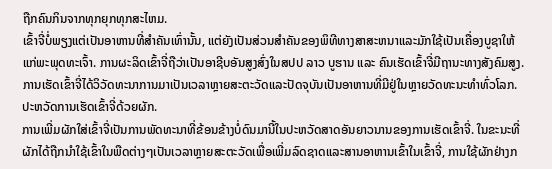ຖືກຄົນກິນຈາກທຸກຍຸກທຸກສະໄຫມ.
ເຂົ້າຈີ່ບໍ່ພຽງແຕ່ເປັນອາຫານທີ່ສໍາຄັນເທົ່ານັ້ນ, ແຕ່ຍັງເປັນສ່ວນສໍາຄັນຂອງພິທີທາງສາສະຫນາແລະມັກໃຊ້ເປັນເຄື່ອງບູຊາໃຫ້ແກ່ພະພຸດທະເຈົ້າ. ການຜະລິດເຂົ້າຈີ່ຖືວ່າເປັນອາຊີບອັນສູງສົ່ງໃນສປປ ລາວ ບູຮານ ແລະ ຄົນເຮັດເຂົ້າຈີ່ມີຖານະທາງສັງຄົມສູງ.
ການເຮັດເຂົ້າຈີ່ໄດ້ວິວັດທະນາການມາເປັນເວລາຫຼາຍສະຕະວັດແລະປັດຈຸບັນເປັນອາຫານທີ່ມີຢູ່ໃນຫຼາຍວັດທະນະທໍາທົ່ວໂລກ.
ປະຫວັດການເຮັດເຂົ້າຈີ່ດ້ວຍຜັກ.
ການເພີ່ມຜັກໃສ່ເຂົ້າຈີ່ເປັນການພັດທະນາທີ່ຂ້ອນຂ້າງບໍ່ດົນມານີ້ໃນປະຫວັດສາດອັນຍາວນານຂອງການເຮັດເຂົ້າຈີ່. ໃນຂະນະທີ່ຜັກໄດ້ຖືກນໍາໃຊ້ເຂົ້າໃນພືດຕ່າງໆເປັນເວລາຫຼາຍສະຕະວັດເພື່ອເພີ່ມລົດຊາດແລະສານອາຫານເຂົ້າໃນເຂົ້າຈີ່, ການໃຊ້ຜັກຢ່າງກ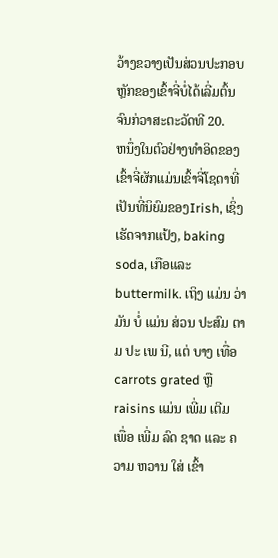ວ້າງຂວາງເປັນສ່ວນປະກອບຫຼັກຂອງເຂົ້າຈີ່ບໍ່ໄດ້ເລີ່ມຕົ້ນຈົນກ່ວາສະຕະວັດທີ 20.
ຫນຶ່ງໃນຕົວຢ່າງທໍາອິດຂອງເຂົ້າຈີ່ຜັກແມ່ນເຂົ້າຈີ່ໂຊດາທີ່ເປັນທີ່ນິຍົມຂອງIrish, ເຊິ່ງເຮັດຈາກແປ້ງ, baking soda, ເກືອແລະbuttermilk. ເຖິງ ແມ່ນ ວ່າ ມັນ ບໍ່ ແມ່ນ ສ່ວນ ປະສົມ ຕາມ ປະ ເພ ນີ, ແຕ່ ບາງ ເທື່ອ carrots grated ຫຼື raisins ແມ່ນ ເພີ່ມ ເຕີມ ເພື່ອ ເພີ່ມ ລົດ ຊາດ ແລະ ຄວາມ ຫວານ ໃສ່ ເຂົ້າ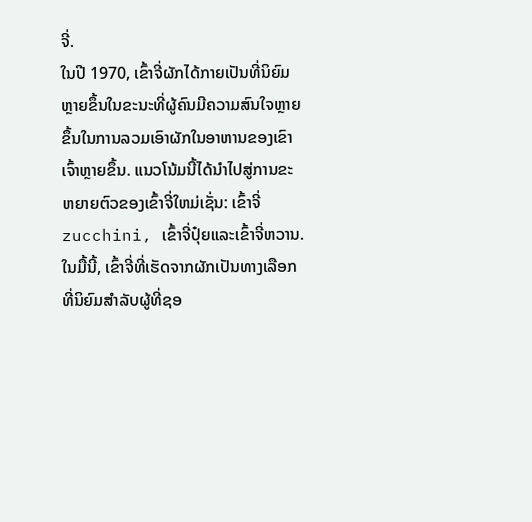ຈີ່.
ໃນປີ 1970, ເຂົ້າຈີ່ຜັກໄດ້ກາຍເປັນທີ່ນິຍົມຫຼາຍຂຶ້ນໃນຂະນະທີ່ຜູ້ຄົນມີຄວາມສົນໃຈຫຼາຍຂຶ້ນໃນການລວມເອົາຜັກໃນອາຫານຂອງເຂົາເຈົ້າຫຼາຍຂຶ້ນ. ແນວໂນ້ມນີ້ໄດ້ນໍາໄປສູ່ການຂະຫຍາຍຕົວຂອງເຂົ້າຈີ່ໃຫມ່ເຊັ່ນ: ເຂົ້າຈີ່ zucchini, ເຂົ້າຈີ່ປຸ໋ຍແລະເຂົ້າຈີ່ຫວານ.
ໃນມື້ນີ້, ເຂົ້າຈີ່ທີ່ເຮັດຈາກຜັກເປັນທາງເລືອກທີ່ນິຍົມສໍາລັບຜູ້ທີ່ຊອ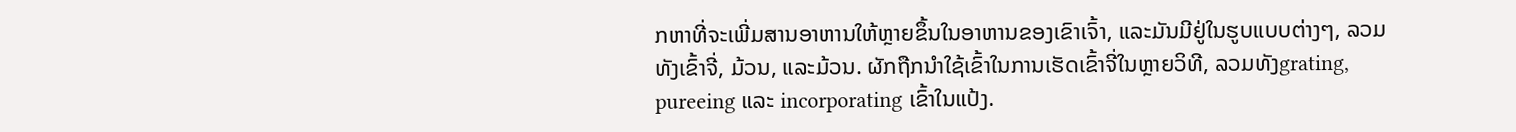ກຫາທີ່ຈະເພີ່ມສານອາຫານໃຫ້ຫຼາຍຂຶ້ນໃນອາຫານຂອງເຂົາເຈົ້າ, ແລະມັນມີຢູ່ໃນຮູບແບບຕ່າງໆ, ລວມທັງເຂົ້າຈີ່, ມ້ວນ, ແລະມ້ວນ. ຜັກຖືກນໍາໃຊ້ເຂົ້າໃນການເຮັດເຂົ້າຈີ່ໃນຫຼາຍວິທີ, ລວມທັງgrating, pureeing ແລະ incorporating ເຂົ້າໃນແປ້ງ.